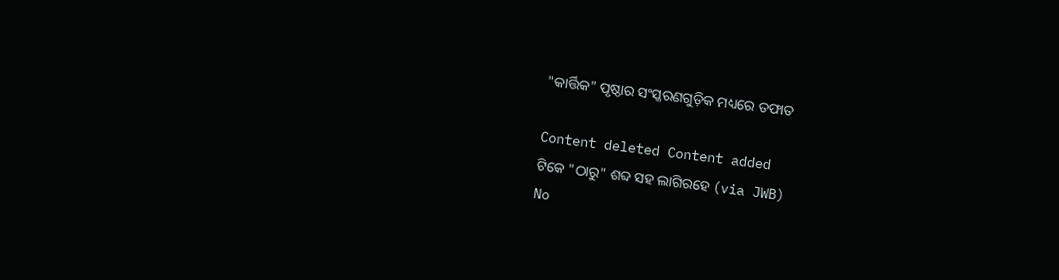"କାର୍ତ୍ତିକ" ପୃଷ୍ଠାର ସଂସ୍କରଣ‌ଗୁଡ଼ିକ ମଧ୍ୟରେ ତଫାତ

Content deleted Content added
ଟିକେ "ଠାରୁ" ଶବ୍ଦ ସହ ଲାଗିରହେ (via JWB)
No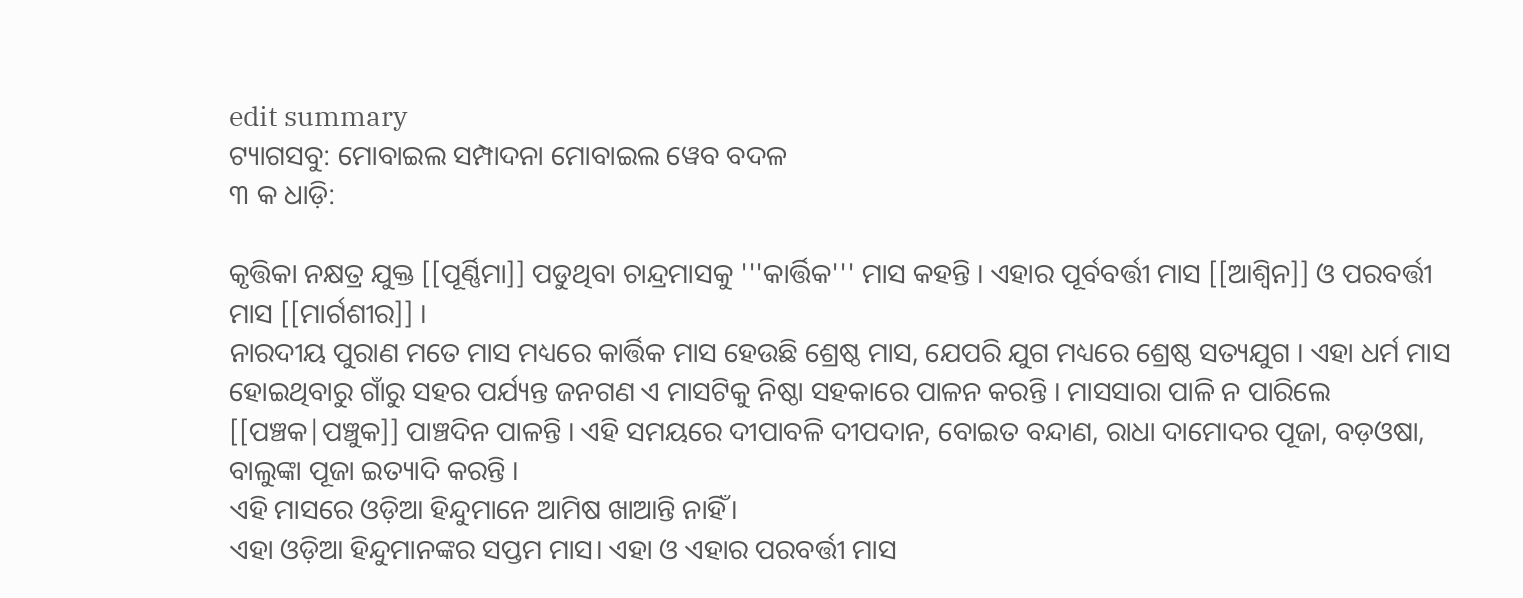edit summary
ଟ୍ୟାଗସବୁ: ମୋବାଇଲ ସମ୍ପାଦନା ମୋବାଇଲ ୱେବ ବଦଳ
୩ କ ଧାଡ଼ି:

କୃତ୍ତିକା ନକ୍ଷତ୍ର ଯୁକ୍ତ [[ପୂର୍ଣ୍ଣିମା]] ପଡୁଥିବା ଚାନ୍ଦ୍ରମାସକୁ '''କାର୍ତ୍ତିକ''' ମାସ କହନ୍ତି । ଏହାର ପୂର୍ବବର୍ତ୍ତୀ ମାସ [[ଆଶ୍ୱିନ]] ଓ ପରବର୍ତ୍ତୀ ମାସ [[ମାର୍ଗଶୀର]] ।
ନାରଦୀୟ ପୁରାଣ ମତେ ମାସ ମଧ୍ୟରେ କାର୍ତ୍ତିକ ମାସ ହେଉଛି ଶ୍ରେଷ୍ଠ ମାସ, ଯେପରି ଯୁଗ ମଧ୍ୟରେ ଶ୍ରେଷ୍ଠ ସତ୍ୟଯୁଗ । ଏହା ଧର୍ମ ମାସ ହୋଇଥିବାରୁ ଗାଁରୁ ସହର ପର୍ଯ୍ୟନ୍ତ ଜନଗଣ ଏ ମାସଟିକୁ ନିଷ୍ଠା ସହକାରେ ପାଳନ କରନ୍ତି । ମାସସାରା ପାଳି ନ ପାରିଲେ [[ପଞ୍ଚକ|ପଞ୍ଚୁକ]] ପାଞ୍ଚଦିନ ପାଳନ୍ତି । ଏହି ସମୟରେ ଦୀପାବଳି ଦୀପଦାନ, ବୋଇତ ବନ୍ଦାଣ, ରାଧା ଦାମୋଦର ପୂଜା, ବଡ଼ଓଷା, ବାଲୁଙ୍କା ପୂଜା ଇତ୍ୟାଦି କରନ୍ତି ।
ଏହି ମାସରେ ଓଡ଼ିଆ ହିନ୍ଦୁମାନେ ଆମିଷ ଖାଆନ୍ତି ନାହିଁ।
ଏହା ଓଡ଼ିଆ ହିନ୍ଦୁମାନଙ୍କର ସପ୍ତମ ମାସ। ଏହା ଓ ଏହାର ପରବର୍ତ୍ତୀ ମାସ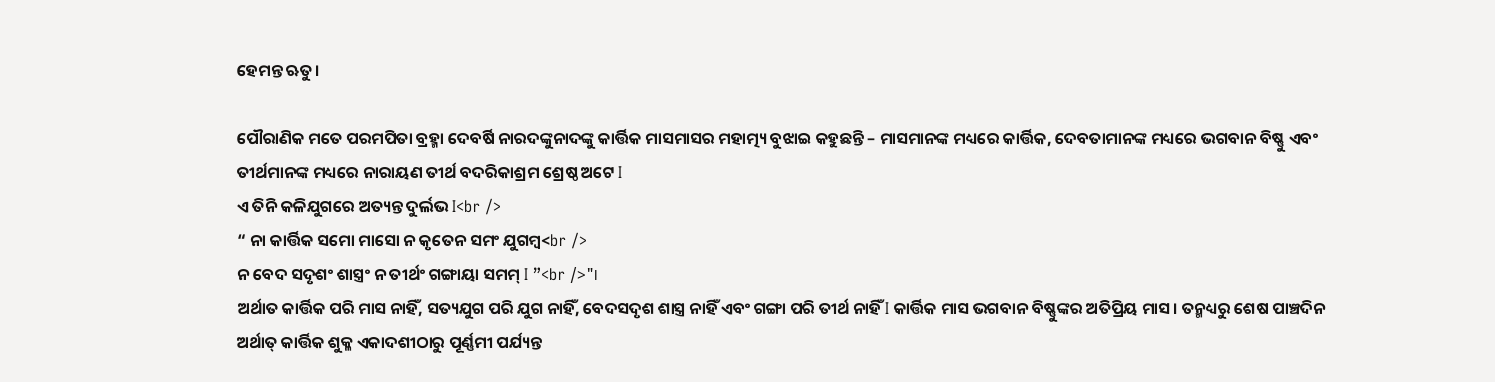ହେମନ୍ତ ଋତୁ।

ପୌରାଣିକ ମତେ ପରମପିତା ବ୍ରହ୍ମା ଦେବର୍ଷି ନାରଦଙ୍କୁନାଦଙ୍କୁ କାର୍ତ୍ତିକ ମାସମାସର ମହାତ୍ମ୍ୟ ବୁଝାଇ କହୁଛନ୍ତି – ମାସମାନଙ୍କ ମଧ୍ୟରେ କାର୍ତ୍ତିକ, ଦେବତାମାନଙ୍କ ମଧ୍ୟରେ ଭଗବାନ ବିଷ୍ଣୁ ଏବଂ ତୀର୍ଥମାନଙ୍କ ମଧ୍ୟରେ ନାରାୟଣ ତୀର୍ଥ ବଦରିକାଶ୍ରମ ଶ୍ରେଷ୍ଠ ଅଟେ I
ଏ ତିନି କଳିଯୁଗରେ ଅତ୍ୟନ୍ତ ଦୁର୍ଲଭ I<br />
“ ନା କାର୍ତ୍ତିକ ସମୋ ମାସୋ ନ କୃତେନ ସମଂ ଯୁଗମ୍ବ<br />
ନ ବେଦ ସଦୃଶଂ ଶାସ୍ତ୍ରଂ ନ ତୀର୍ଥଂ ଗଙ୍ଗାୟା ସମମ୍ I ”<br />"।
ଅର୍ଥାତ କାର୍ତ୍ତିକ ପରି ମାସ ନାହିଁ, ସତ୍ୟଯୁଗ ପରି ଯୁଗ ନାହିଁ, ବେଦସଦୃଶ ଶାସ୍ତ୍ର ନାହିଁ ଏବଂ ଗଙ୍ଗା ପରି ତୀର୍ଥ ନାହିଁ I କାର୍ତ୍ତିକ ମାସ ଭଗବାନ ବିଷ୍ଣୁଙ୍କର ଅତିପ୍ରିୟ ମାସ । ତନ୍ମଧ୍ୟରୁ ଶେଷ ପାଞ୍ଚଦିନ ଅର୍ଥାତ୍ କାର୍ତ୍ତିକ ଶୁକ୍ଳ ଏକାଦଶୀଠାରୁ ପୂର୍ଣ୍ଣମୀ ପର୍ଯ୍ୟନ୍ତ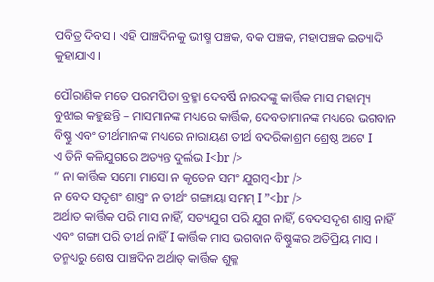ପବିତ୍ର ଦିବସ । ଏହି ପାଞ୍ଚଦିନକୁ ଭୀଷ୍ମ ପଞ୍ଚକ, ବକ ପଞ୍ଚକ, ମହାପଞ୍ଚକ ଇତ୍ୟାଦି କୁହାଯାଏ ।

ପୌରାଣିକ ମତେ ପରମପିତା ବ୍ରହ୍ମା ଦେବର୍ଷି ନାରଦଙ୍କୁ କାର୍ତ୍ତିକ ମାସ ମହାତ୍ମ୍ୟ ବୁଝାଇ କହୁଛନ୍ତି – ମାସମାନଙ୍କ ମଧ୍ୟରେ କାର୍ତ୍ତିକ, ଦେବତାମାନଙ୍କ ମଧ୍ୟରେ ଭଗବାନ ବିଷ୍ଣୁ ଏବଂ ତୀର୍ଥମାନଙ୍କ ମଧ୍ୟରେ ନାରାୟଣ ତୀର୍ଥ ବଦରିକାଶ୍ରମ ଶ୍ରେଷ୍ଠ ଅଟେ I
ଏ ତିନି କଳିଯୁଗରେ ଅତ୍ୟନ୍ତ ଦୁର୍ଲଭ I<br />
“ ନା କାର୍ତ୍ତିକ ସମୋ ମାସୋ ନ କୃତେନ ସମଂ ଯୁଗମ୍ବ<br />
ନ ବେଦ ସଦୃଶଂ ଶାସ୍ତ୍ରଂ ନ ତୀର୍ଥଂ ଗଙ୍ଗାୟା ସମମ୍ I ”<br />
ଅର୍ଥାତ କାର୍ତ୍ତିକ ପରି ମାସ ନାହିଁ, ସତ୍ୟଯୁଗ ପରି ଯୁଗ ନାହିଁ, ବେଦସଦୃଶ ଶାସ୍ତ୍ର ନାହିଁ ଏବଂ ଗଙ୍ଗା ପରି ତୀର୍ଥ ନାହିଁ I କାର୍ତ୍ତିକ ମାସ ଭଗବାନ ବିଷ୍ଣୁଙ୍କର ଅତିପ୍ରିୟ ମାସ । ତନ୍ମଧ୍ୟରୁ ଶେଷ ପାଞ୍ଚଦିନ ଅର୍ଥାତ୍ କାର୍ତ୍ତିକ ଶୁକ୍ଳ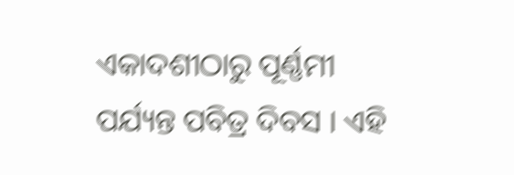ଏକାଦଶୀଠାରୁ ପୂର୍ଣ୍ଣମୀ ପର୍ଯ୍ୟନ୍ତ ପବିତ୍ର ଦିବସ । ଏହି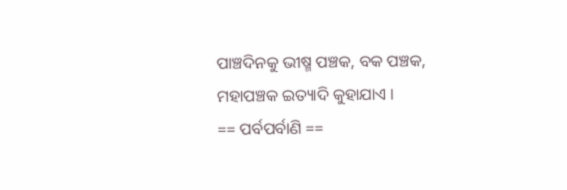ପାଞ୍ଚଦିନକୁ ଭୀଷ୍ମ ପଞ୍ଚକ, ବକ ପଞ୍ଚକ, ମହାପଞ୍ଚକ ଇତ୍ୟାଦି କୁହାଯାଏ ।
== ପର୍ବପର୍ବାଣି ==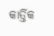କାର୍ତ୍ତିକ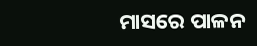ମାସରେ ପାଳନ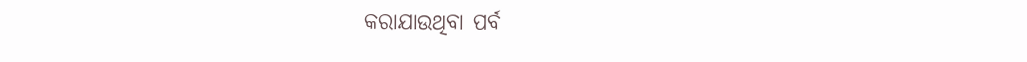କରାଯାଉଥିବା ପର୍ବ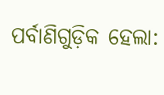ପର୍ବାଣିଗୁଡ଼ିକ ହେଲା: